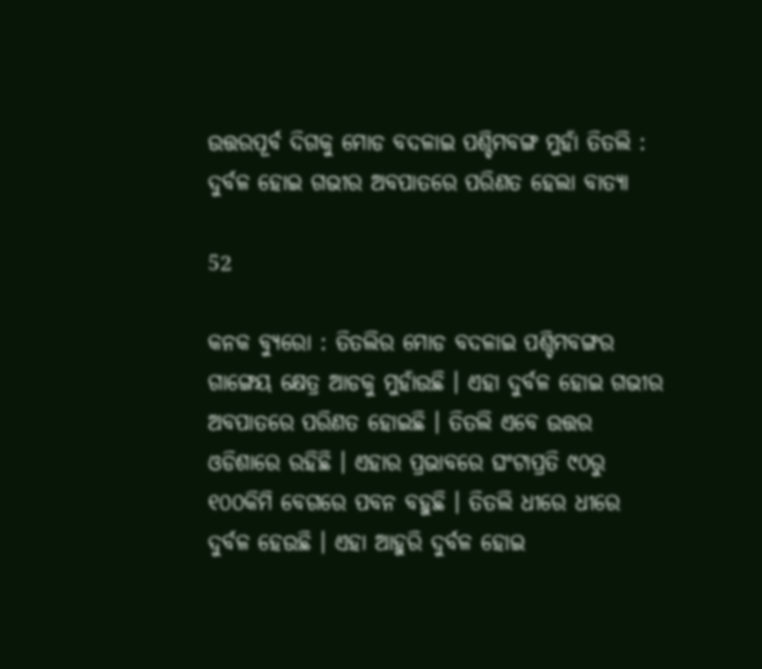ଉତ୍ତରପୂର୍ବ ଦିଗକୁ ମୋଡ ବଦଳାଇ ପଶ୍ଚିମବଙ୍ଗ ମୁହାଁ ତିତଲି : ଦୁର୍ବଳ ହୋଇ ଗଭୀର ଅବପାତରେ ପରିଣତ ହେଲା ବାତ୍ୟା

52

କନକ ବ୍ୟୁରୋ : ତିତଲିର ମୋଡ ବଦଳାଇ ପଶ୍ଚିମବଙ୍ଗର ଗାଙ୍ଗେୟ କ୍ଷେତ୍ର ଆଡକୁ ମୁହାଁଉଛି । ଏହା ଦୁର୍ବଳ ହୋଇ ଗଭୀର ଅବପାତରେ ପରିଣତ ହୋଇଛି । ତିତଲି ଏବେ ଉତ୍ତର ଓଡିଶାରେ ରହିଛି । ଏହାର ପ୍ରଭାବରେ ଘଂଟାପ୍ରତି ୯୦ରୁ ୧୦୦କିମି ବେଗରେ ପବନ ବହୁଛି । ତିତଲି ଧୀରେ ଧୀରେ ଦୁର୍ବଳ ହେଉଛି । ଏହା ଆହୁରି ଦୁର୍ବଳ ହୋଇ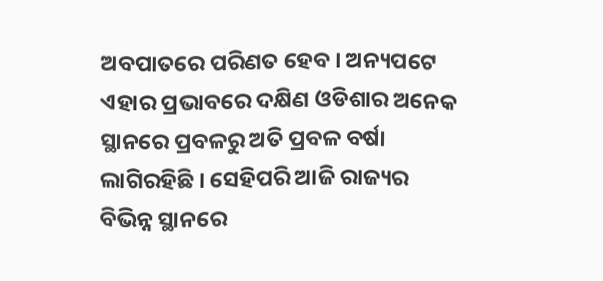ଅବପାତରେ ପରିଣତ ହେବ । ଅନ୍ୟପଟେ ଏହାର ପ୍ରଭାବରେ ଦକ୍ଷିଣ ଓଡିଶାର ଅନେକ ସ୍ଥାନରେ ପ୍ରବଳରୁ ଅତି ପ୍ରବଳ ବର୍ଷା ଲାଗିରହିଛି । ସେହିପରି ଆଜି ରାଜ୍ୟର ବିଭିନ୍ନ ସ୍ଥାନରେ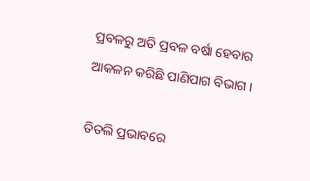ପ୍ରବଳରୁ ଅତି ପ୍ରବଳ ବର୍ଷା ହେବାର ଆକଳନ କରିଛି ପାଣିପାଗ ବିଭାଗ ।

ତିତଲି ପ୍ରଭାବରେ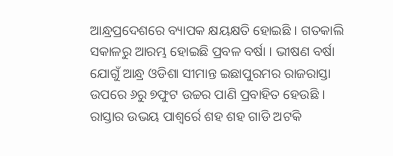ଆନ୍ଧ୍ରପ୍ରଦେଶରେ ବ୍ୟାପକ କ୍ଷୟକ୍ଷତି ହୋଇଛି । ଗତକାଲି ସକାଳରୁ ଆରମ୍ଭ ହୋଇଛି ପ୍ରବଳ ବର୍ଷା । ଭୀଷଣ ବର୍ଷା ଯୋଗୁଁ ଆନ୍ଧ୍ର ଓଡିଶା ସୀମାନ୍ତ ଇଛାପୁରମର ରାଜରାସ୍ତା ଉପରେ ୬ରୁ ୭ଫୁଟ ଉଚ୍ଚର ପାଣି ପ୍ରବାହିତ ହେଉଛି । ରାସ୍ତାର ଉଭୟ ପାଶ୍ୱର୍ରେ ଶହ ଶହ ଗାଡି ଅଟକି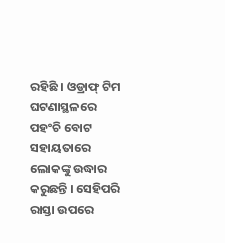ରହିଛି । ଓଡ୍ରାଫ୍ ଟିମ ଘଟଣାସ୍ଥଳରେ ପହଂଚି ବୋଟ ସହାୟତାରେ ଲୋକଙ୍କୁ ଉଦ୍ଧାର କରୁଛନ୍ତି । ସେହିପରି ରାସ୍ତା ଉପରେ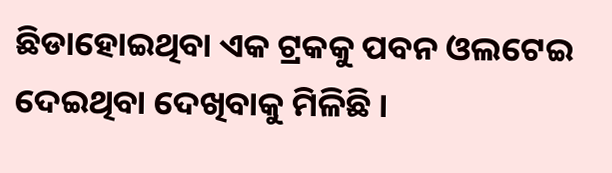ଛିଡାହୋଇଥିବା ଏକ ଟ୍ରକକୁ ପବନ ଓଲଟେଇ ଦେଇଥିବା ଦେଖିବାକୁ ମିଳିଛି ।